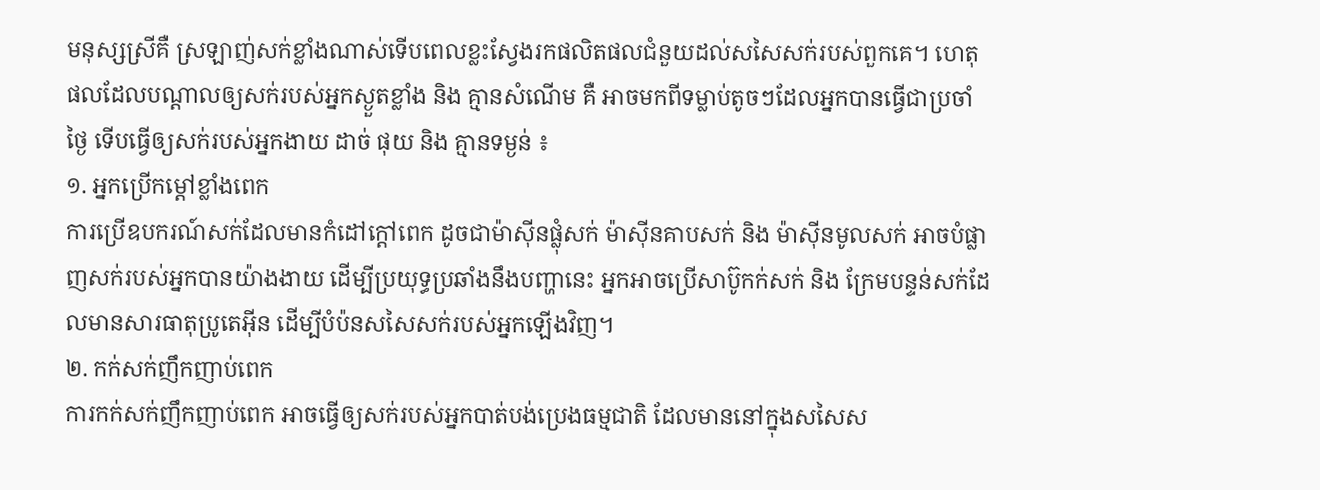មនុស្សស្រីគឺ ស្រឡាញ់សក់ខ្លាំងណាស់ទើបពេលខ្លះស្វែងរកផលិតផលជំនួយដល់សសៃសក់របស់ពួកគេ។ ហេតុផលដែលបណ្តាលឲ្យសក់របស់អ្នកស្ងួតខ្លាំង និង គ្មានសំណើម គឺ អាចមកពីទម្លាប់តូចៗដែលអ្នកបានធ្វើជាប្រចាំថ្ងៃ ទើបធ្វើឲ្យសក់របស់អ្នកងាយ ដាច់ ផុយ និង គ្មានទម្ងន់ ៖
១. អ្នកប្រើកម្តៅខ្លាំងពេក
ការប្រើឧបករណ៍សក់ដែលមានកំដៅក្តៅពេក ដូចជាម៉ាស៊ីនផ្លុំសក់ ម៉ាស៊ីនគាបសក់ និង ម៉ាស៊ីនមូលសក់ អាចបំផ្លាញសក់របស់អ្នកបានយ៉ាងងាយ ដើម្បីប្រយុទ្ធប្រឆាំងនឹងបញ្ហានេះ អ្នកអាចប្រើសាប៊ូកក់សក់ និង ក្រែមបន្ទន់សក់ដែលមានសារធាតុប្រូតេអ៊ីន ដើម្បីបំប៉នសសៃសក់របស់អ្នកឡើងវិញ។
២. កក់សក់ញឹកញាប់ពេក
ការកក់សក់ញឹកញាប់ពេក អាចធ្វើឲ្យសក់របស់អ្នកបាត់បង់ប្រេងធម្មជាតិ ដែលមាននៅក្នុងសសៃស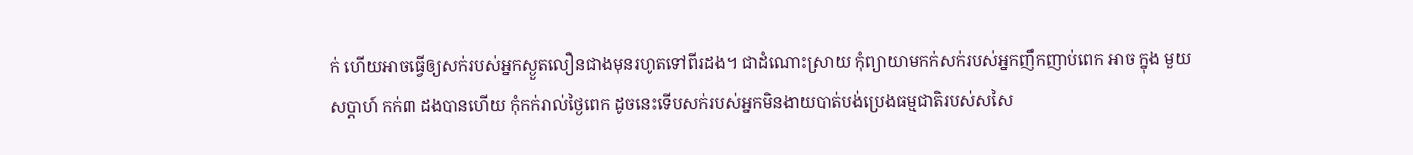ក់ ហើយអាចធ្វើឲ្យសក់របស់អ្នកស្ងួតលឿនជាងមុនរហូតទៅពីរដង។ ជាដំណោះស្រាយ កុំព្យាយាមកក់សក់របស់អ្នកញឹកញាប់ពេក អាច ក្នុង មួយសប្តាហ៍ កក់៣ ដងបានហើយ កុំកក់រាល់ថ្ងៃពេក ដូចនេះទើបសក់របស់អ្នកមិនងាយបាត់បង់ប្រេងធម្មជាតិរបស់សសៃ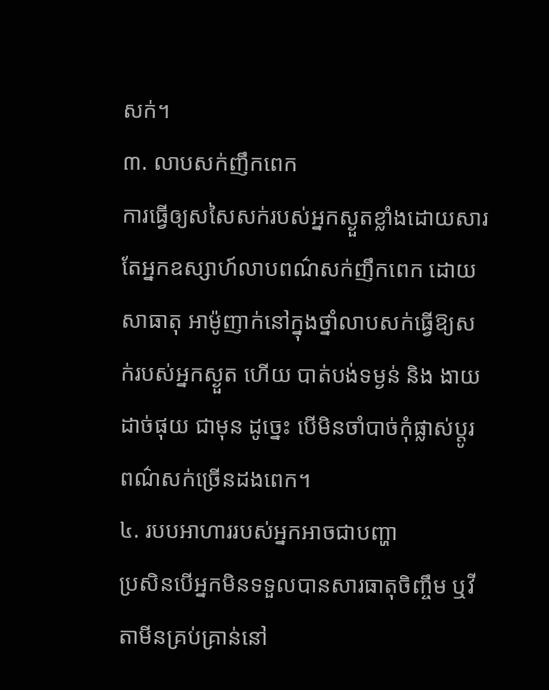សក់។
៣. លាបសក់ញឹកពេក
ការធ្វើឲ្យសសៃសក់របស់អ្នកស្ងួតខ្លាំងដោយសារតែអ្នកឧស្សាហ៍លាបពណ៌សក់ញឹកពេក ដោយសាធាតុ អាម៉ូញាក់នៅក្នុងថ្នាំលាបសក់ធ្វើឱ្យសក់របស់អ្នកស្ងួត ហើយ បាត់បង់ទម្ងន់ និង ងាយដាច់ផុយ ជាមុន ដូច្នេះ បើមិនចាំបាច់កុំផ្លាស់ប្តូរពណ៌សក់ច្រើនដងពេក។
៤. របបអាហាររបស់អ្នកអាចជាបញ្ហា
ប្រសិនបើអ្នកមិនទទួលបានសារធាតុចិញ្ចឹម ឬវីតាមីនគ្រប់គ្រាន់នៅ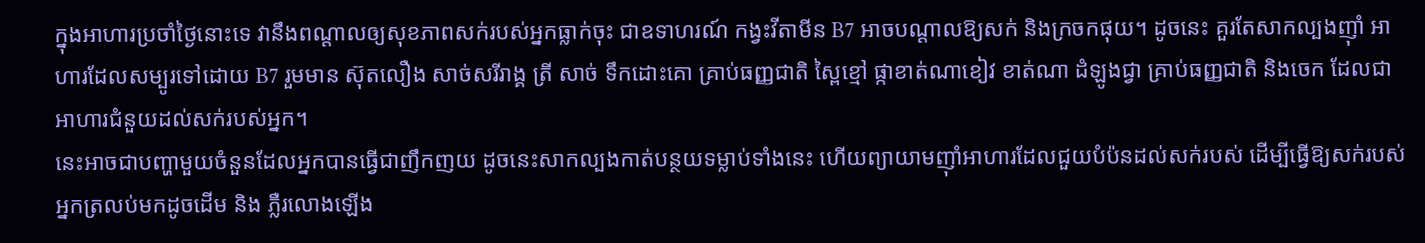ក្នុងអាហារប្រចាំថ្ងៃនោះទេ វានឹងពណ្តាលឲ្យសុខភាពសក់របស់អ្នកធ្លាក់ចុះ ជាឧទាហរណ៍ កង្វះវីតាមីន B7 អាចបណ្តាលឱ្យសក់ និងក្រចកផុយ។ ដូចនេះ គួរតែសាកល្បងញ៉ាំ អាហារដែលសម្បូរទៅដោយ B7 រួមមាន ស៊ុតលឿង សាច់សរីរាង្គ ត្រី សាច់ ទឹកដោះគោ គ្រាប់ធញ្ញជាតិ ស្ពៃខ្មៅ ផ្កាខាត់ណាខៀវ ខាត់ណា ដំឡូងជ្វា គ្រាប់ធញ្ញជាតិ និងចេក ដែលជាអាហារជំនួយដល់សក់របស់អ្នក។
នេះអាចជាបញ្ហាមួយចំនួនដែលអ្នកបានធ្វើជាញឹកញយ ដូចនេះសាកល្បងកាត់បន្ថយទម្លាប់ទាំងនេះ ហើយព្យាយាមញ៉ាំអាហារដែលជួយបំប៉នដល់សក់របស់ ដើម្បីធ្វើឱ្យសក់របស់អ្នកត្រលប់មកដូចដើម និង ភ្លឺរលោងឡើង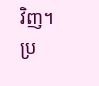វិញ។ ប្រ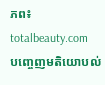ភព៖ totalbeauty.com
បញ្ចេញមតិយោបល់